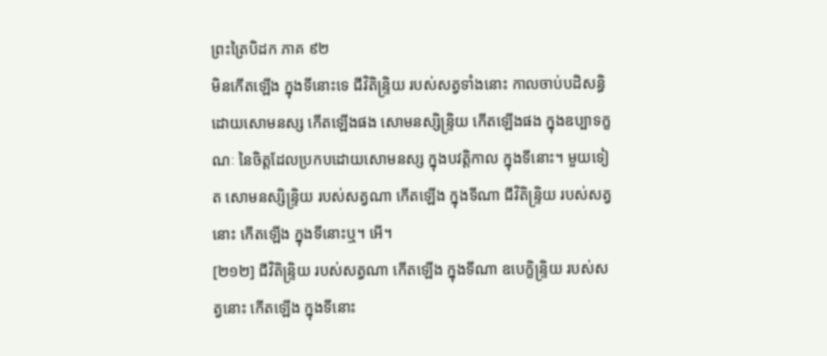ព្រះត្រៃបិដក ភាគ ៩២
មិនកើតឡើង ក្នុងទីនោះទេ ជីវិតិន្ទ្រិយ របស់សត្វទាំងនោះ កាលចាប់បដិសន្ធិ ដោយសោមនស្ស កើតឡើងផង សោមនស្សិន្ទ្រិយ កើតឡើងផង ក្នុងឧប្បាទក្ខណៈ នៃចិត្តដែលប្រកបដោយសោមនស្ស ក្នុងបវត្តិកាល ក្នុងទីនោះ។ មួយទៀត សោមនស្សិន្ទ្រិយ របស់សត្វណា កើតឡើង ក្នុងទីណា ជីវិតិន្ទ្រិយ របស់សត្វនោះ កើតឡើង ក្នុងទីនោះឬ។ អើ។
[២១២] ជីវិតិន្ទ្រិយ របស់សត្វណា កើតឡើង ក្នុងទីណា ឧបេក្ខិន្ទ្រិយ របស់សត្វនោះ កើតឡើង ក្នុងទីនោះ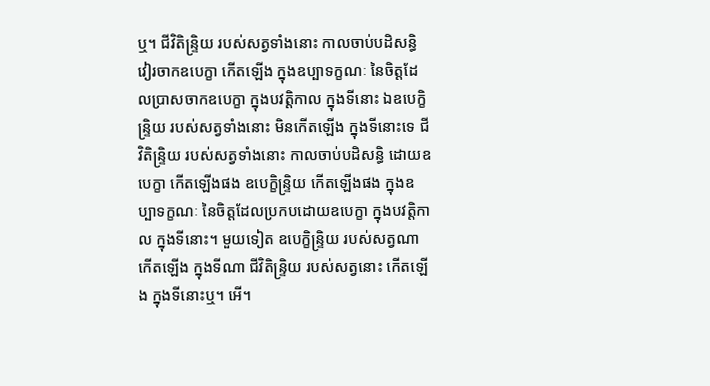ឬ។ ជីវិតិន្ទ្រិយ របស់សត្វទាំងនោះ កាលចាប់បដិសន្ធិ វៀរចាកឧបេក្ខា កើតឡើង ក្នុងឧប្បាទក្ខណៈ នៃចិត្តដែលប្រាសចាកឧបេក្ខា ក្នុងបវត្តិកាល ក្នុងទីនោះ ឯឧបេក្ខិន្ទ្រិយ របស់សត្វទាំងនោះ មិនកើតឡើង ក្នុងទីនោះទេ ជីវិតិន្ទ្រិយ របស់សត្វទាំងនោះ កាលចាប់បដិសន្ធិ ដោយឧបេក្ខា កើតឡើងផង ឧបេក្ខិន្ទ្រិយ កើតឡើងផង ក្នុងឧប្បាទក្ខណៈ នៃចិត្តដែលប្រកបដោយឧបេក្ខា ក្នុងបវត្តិកាល ក្នុងទីនោះ។ មួយទៀត ឧបេក្ខិន្ទ្រិយ របស់សត្វណា កើតឡើង ក្នុងទីណា ជីវិតិន្ទ្រិយ របស់សត្វនោះ កើតឡើង ក្នុងទីនោះឬ។ អើ។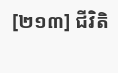[២១៣] ជីវិតិ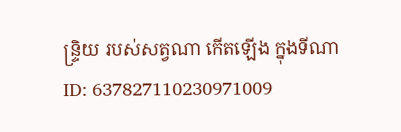ន្ទ្រិយ របស់សត្វណា កើតឡើង ក្នុងទីណា
ID: 637827110230971009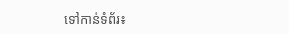ទៅកាន់ទំព័រ៖